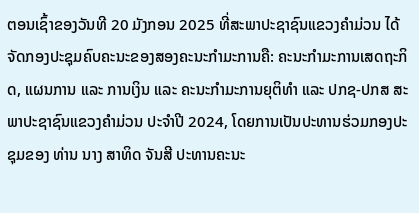ຕອນເຊົ້າຂອງວັນທີ 20 ມັງກອນ 2025 ທີ່ສະພາປະຊາຊົນແຂວງຄຳມ່ວນ ໄດ້ຈັດກອງປະຊຸມຄົບຄະນະຂອງສອງຄະນະກຳມະການຄື: ຄະນະກຳມະການເສດຖະກິດ, ແຜນການ ແລະ ການເງິນ ແລະ ຄະນະກຳມະການຍຸຕິທຳ ແລະ ປກຊ-ປກສ ສະພາປະຊາຊົນແຂວງຄຳມ່ວນ ປະຈຳປີ 2024, ໂດຍການເປັນປະທານຮ່ວມກອງປະຊຸມຂອງ ທ່ານ ນາງ ສາທິດ ຈັນສີ ປະທານຄະນະ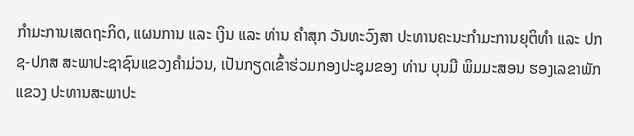ກຳມະການເສດຖະກິດ, ແຜນການ ແລະ ເງິນ ແລະ ທ່ານ ຄຳສຸກ ວັນທະວົງສາ ປະທານຄະນະກຳມະການຍຸຕິທຳ ແລະ ປກຊ-ປກສ ສະພາປະຊາຊົນແຂວງຄຳມ່ວນ, ເປັນກຽດເຂົ້າຮ່ວມກອງປະຊຸມຂອງ ທ່ານ ບຸນມີ ພິມມະສອນ ຮອງເລຂາພັກແຂວງ ປະທານສະພາປະ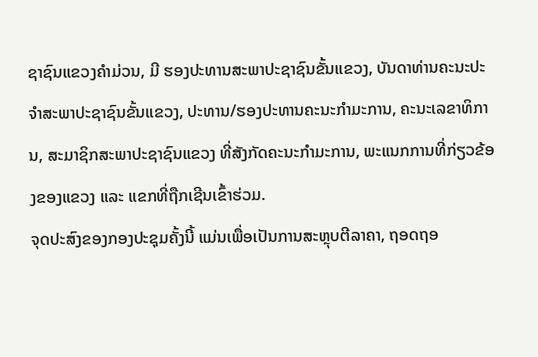ຊາຊົນແຂວງຄຳມ່ວນ, ມີ ຮອງປະທານສະພາປະຊາຊົນຂັ້ນແຂວງ, ບັນດາທ່ານຄະນະປະຈໍາສະພາປະຊາຊົນຂັ້ນແຂວງ, ປະທານ/ຮອງປະທານຄະນະກໍາມະການ, ຄະນະເລຂາທິການ, ສະມາຊິກສະພາປະຊາຊົນແຂວງ ທີ່ສັງກັດຄະນະກຳມະການ, ພະແນກການທີ່ກ່ຽວຂ້ອງຂອງແຂວງ ແລະ ແຂກທີ່ຖືກເຊີນເຂົ້າຮ່ວມ.
ຈຸດປະສົງຂອງກອງປະຊຸມຄັ້ງນີ້ ແມ່ນເພື່ອເປັນການສະຫຼຸບຕີລາຄາ, ຖອດຖອ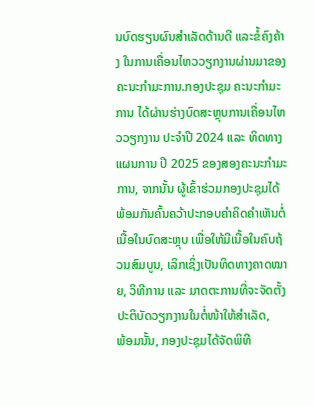ນບົດຮຽນຜົນສຳເລັດດ້ານດີ ແລະຂໍ້ຄົງຄ້າງ ໃນການເຄື່ອນໄຫວວຽກງານຜ່ານມາຂອງຄະນະກຳມະການ.ກອງປະຊຸມ ຄະນະກຳມະການ ໄດ້ຜ່ານຮ່າງບົດສະຫຼຸບການເຄື່ອນໄຫວວຽກງານ ປະຈຳປີ 2024 ແລະ ທິດທາງແຜນການ ປີ 2025 ຂອງສອງຄະນະກຳມະການ, ຈາກນັ້ນ ຜູ້ເຂົ້າຮ່ວມກອງປະຊຸມໄດ້ພ້ອມກັນຄົ້ນຄວ້າປະກອບຄຳຄິດຄຳເຫັນຕໍ່ເນື້ອໃນບົດສະຫຼຸບ ເພື່ອໃຫ້ມີເນື້ອໃນຄົບຖ້ວນສົມບູນ, ເລິກເຊິ່ງເປັນທິດທາງຄາດໝາຍ, ວິທີການ ແລະ ມາດຕະການທີ່ຈະຈັດຕັ້ງປະຕິບັດວຽກງານໃນຕໍ່ໜ້າໃຫ້ສຳເລັດ,
ພ້ອມນັ້ນ, ກອງປະຊຸມໄດ້ຈັດພິທີ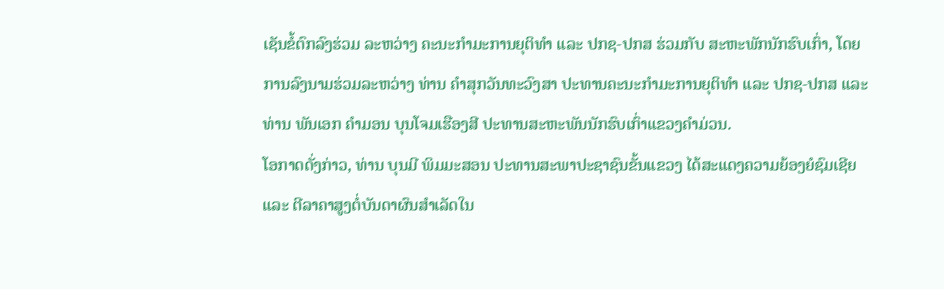ເຊັນຂໍ້ຕົກລົງຮ່ວມ ລະຫວ່າງ ຄະນະກຳມະການຍຸຕິທຳ ແລະ ປກຊ-ປກສ ຮ່ວມກັບ ສະຫະພັກນັກຮົບເກົ່າ, ໂດຍການລົງນາມຮ່ວມລະຫວ່າງ ທ່ານ ຄຳສຸກວັນທະວົງສາ ປະທານຄະນະກຳມະການຍຸຕິທຳ ແລະ ປກຊ-ປກສ ແລະ ທ່ານ ພັນເອກ ຄຳມອນ ບຸນໂຈມເຮືອງສີ ປະທານສະຫະພັນນັກຮົບເກົ່າແຂວງຄຳມ່ວນ.
ໂອກາດດັ່ງກ່າວ, ທ່ານ ບຸນມີ ພິມມະສອນ ປະທານສະພາປະຊາຊົນຂັ້ນແຂວງ ໄດ້ສະແດງຄວາມຍ້ອງຍໍຊົມເຊີຍ ແລະ ຕີລາຄາສູງຕໍ່ບັນດາຜົນສໍາເລັດໃນ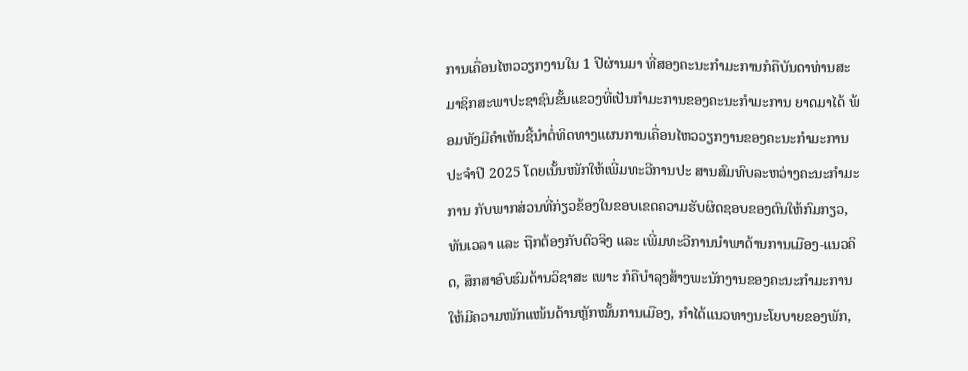ການເຄື່ອນໄຫວວຽກງານໃນ 1 ປີຜ່ານມາ ທີ່ສອງຄະນະກຳມະການກໍຄືບັນດາທ່ານສະມາຊິກສະພາປະຊາຊົນຂັ້ນແຂວງທີ່ເປັນກໍາມະການຂອງຄະນະກຳມະການ ຍາດມາໄດ້ ພ້ອມທັງມີຄຳເຫັນຊີ້ນຳຕໍ່ທິດທາງແຜນການເຄື່ອນໄຫວວຽກງານຂອງຄະນະກຳມະການ ປະຈໍາປີ 2025 ໂດຍເນັ້ນໜັກໃຫ້ເພີ່ມທະວີການປະ ສານສົມທົບລະຫວ່າງຄະນະກຳມະການ ກັບພາກສ່ວນທີ່ກ່ຽວຂ້ອງໃນຂອບເຂດຄວາມຮັບຜິດຊອບຂອງຕົນໃຫ້ກົມກຽວ, ທັນເວລາ ແລະ ຖືກຕ້ອງກັບຕົວຈິງ ແລະ ເພີ່ມທະວີການນໍາພາດ້ານການເມືອງ-ແນວຄິດ, ສຶກສາອົບຮົມດ້ານວິຊາສະ ເພາະ ກໍຄືບໍາລຸງສ້າງພະນັກງານຂອງຄະນະກຳມະການ ໃຫ້ມີຄວາມໜັກແໜ້ນດ້ານຫຼັກໝັ້ນການເມືອງ, ກໍາໄດ້ແນວທາງນະໂຍບາຍຂອງພັກ,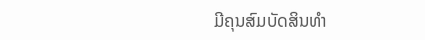ມີຄຸນສົມບັດສິນທໍາ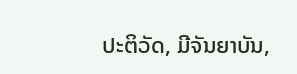ປະຕິວັດ, ມີຈັນຍາບັນ,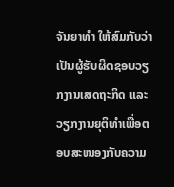ຈັນຍາທໍາ ໃຫ້ສົມກັບວ່າເປັນຜູ້ຮັບຜິດຊອບວຽກງານເສດຖະກິດ ແລະ ວຽກງານຍຸຕິທໍາເພື່ອຕອບສະໜອງກັບຄວາມ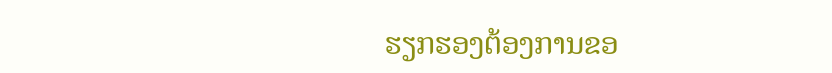ຮຽກຮອງຕ້ອງການຂອ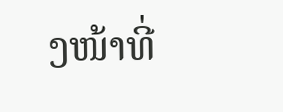ງໜ້າທີ່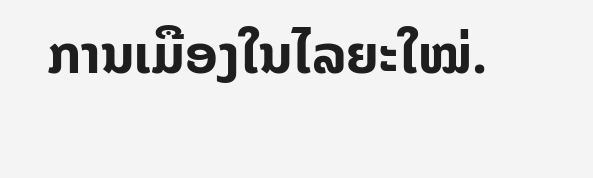ການເມືອງໃນໄລຍະໃໝ່.